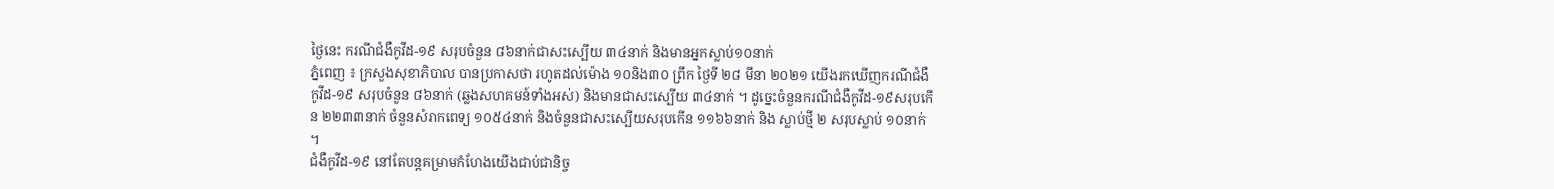ថ្ងៃនេះ ករណីជំងឺកូវីដ-១៩ សរុបចំនួន ៨៦នាក់ជាសះស្បើយ ៣៤នាក់ និងមានអ្នកស្លាប់១០នាក់
ភ្នំពេញ ៖ ក្រសួងសុខាភិបាល បានប្រកាសថា រហូតដល់ម៉ោង ១០និង៣០ ព្រឹក ថ្ងៃទី ២៨ មីនា ២០២១ យើងរកឃើញករណីជំងឺកូវីដ-១៩ សរុបចំនួន ៨៦នាក់ (ឆ្លងសហគមន៍ទាំងអស់) និងមានជាសះស្បើយ ៣៤នាក់ ។ ដូច្នេះចំនួនករណីជំងឺកូវីដ-១៩សរុបកើន ២២៣៣នាក់ ចំនួនសំរាកពេទ្យ ១០៥៤នាក់ និងចំនួនជាសះស្បើយសរុបកើន ១១៦៦នាក់ និង ស្លាប់ថ្មី ២ សរុបស្លាប់ ១០នាក់ ។
ជំងឺកូវីដ-១៩ នៅតែបន្តគម្រាមកំហែងយើងជាប់ជានិច្ច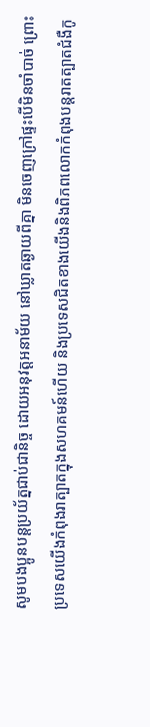សូមបងប្អូនបន្តប្រយ័ត្នជាប់ជានិច្ច ដោយអនុវត្តអនាម័យ នៅឃ្លាតឆ្ងាយពីគ្នា មិនចេញក្រៅផ្ទះបើមិនចាំបាច់ ព្រោះប្រទេសយើងកំពុងរាត្បាតក្នុងសហគមន៍ហើយ និងប្រទេសជិតខាងយើងនិងពិភពលោកកំពុងបន្តរាតត្បាតជំងឺកូ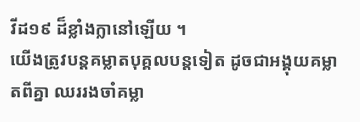វីដ១៩ ដ៏ខ្លាំងក្លានៅឡើយ ។
យើងត្រូវបន្តគម្លាតបុគ្គលបន្តទៀត ដូចជាអង្គុយគម្លាតពីគ្នា ឈររងចាំគម្លា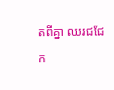តពីគ្នា ឈរជជែក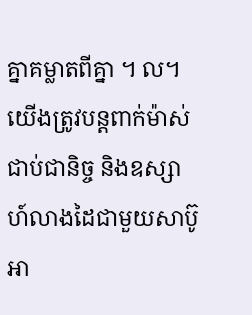គ្នាគម្លាតពីគ្នា ។ ល។
យើងត្រូវបន្តពាក់ម៉ាស់ជាប់ជានិច្ច និងឧស្សាហ៍លាងដៃជាមួយសាប៊ូ អា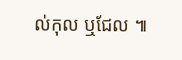ល់កុល ឬជែល ៕